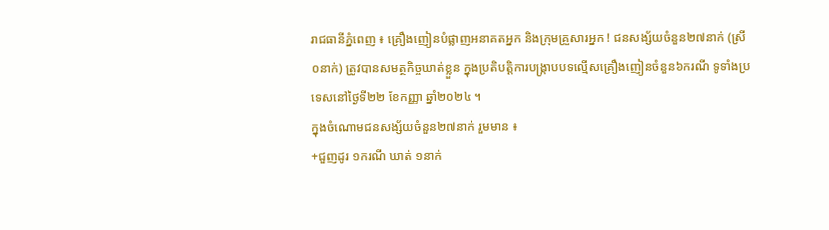រាជធានីភ្នំពេញ ៖ គ្រឿងញៀនបំផ្លាញអនាគតអ្នក និងក្រុមគ្រួសារអ្នក ! ជនសង្ស័យចំនួន២៧នាក់ (ស្រី ០នាក់) ត្រូវបានសមត្ថកិច្ចឃាត់ខ្លួន ក្នុងប្រតិបត្តិការបង្ក្រាបបទល្មើសគ្រឿងញៀនចំនួន៦ករណី ទូទាំងប្រទេសនៅថ្ងៃទី២២ ខែកញ្ញា ឆ្នាំ២០២៤ ។
ក្នុងចំណោមជនសង្ស័យចំនួន២៧នាក់ រួមមាន ៖
+ជួញដូរ ១ករណី ឃាត់ ១នាក់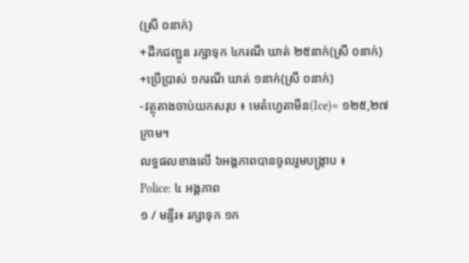(ស្រី ០នាក់)
+ដឹកជញ្ជូន រក្សាទុក ៤ករណី ឃាត់ ២៥នាក់(ស្រី ០នាក់)
+ប្រើប្រាស់ ១ករណី ឃាត់ ១នាក់(ស្រី ០នាក់)
-វត្ថុតាងចាប់យកសរុប ៖ មេតំហ្វេតាមីន(Ice)= ១២៥,២៧ក្រាម។
លទ្ធផលខាងលើ ៦អង្គភាពបានចូលរួមបង្ក្រាប ៖
Police: ៤ អង្គភាព
១ / មន្ទីរ៖ រក្សាទុក ១ក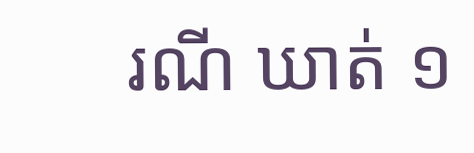រណី ឃាត់ ១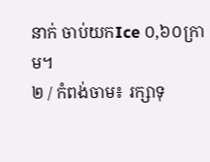នាក់ ចាប់យកIce ០,៦០ក្រាម។
២ / កំពង់ចាម៖ រក្សាទុ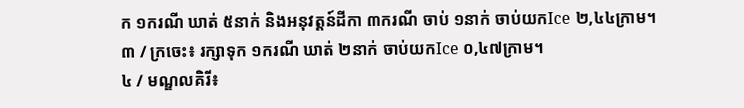ក ១ករណី ឃាត់ ៥នាក់ និងអនុវត្តន៍ដីកា ៣ករណី ចាប់ ១នាក់ ចាប់យកIce ២,៤៤ក្រាម។
៣ / ក្រចេះ៖ រក្សាទុក ១ករណី ឃាត់ ២នាក់ ចាប់យកIce ០,៤៧ក្រាម។
៤ / មណ្ឌលគិរី៖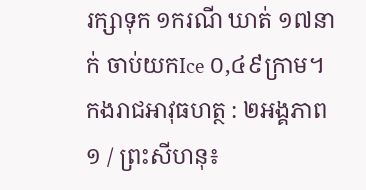រក្សាទុក ១ករណី ឃាត់ ១៧នាក់ ចាប់យកIce ០,៤៩ក្រាម។
កងរាជអាវុធហត្ថ : ២អង្គភាព
១ / ព្រះសីហនុ៖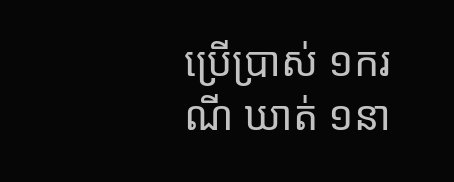ប្រើប្រាស់ ១ករណី ឃាត់ ១នា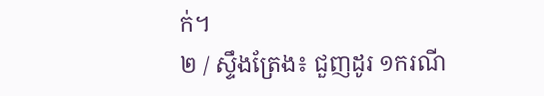ក់។
២ / ស្ទឹងត្រែង៖ ជួញដូរ ១ករណី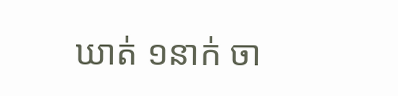ឃាត់ ១នាក់ ចា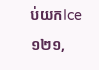ប់យកIce ១២១,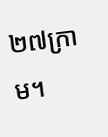២៧ក្រាម។